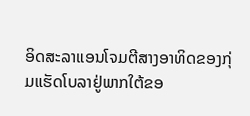ອິດສະລາແອນໂຈມຕີສາງອາທິດຂອງກຸ່ມແຮັດໂບລາຢູ່ພາກໃຕ້ຂອ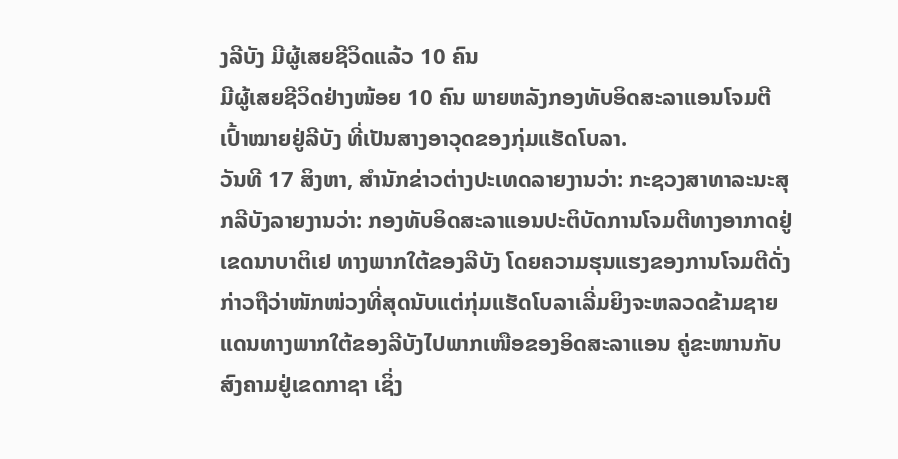ງລີບັງ ມີຜູ້ເສຍຊີວິດແລ້ວ 10 ຄົນ
ມີຜູ້ເສຍຊີວິດຢ່າງໜ້ອຍ 10 ຄົນ ພາຍຫລັງກອງທັບອິດສະລາແອນໂຈມຕີເປົ້າໝາຍຢູ່ລີບັງ ທີ່ເປັນສາງອາວຸດຂອງກຸ່ມແຮັດໂບລາ.
ວັນທີ 17 ສິງຫາ, ສໍານັກຂ່າວຕ່າງປະເທດລາຍງານວ່າ: ກະຊວງສາທາລະນະສຸກລີບັງລາຍງານວ່າ: ກອງທັບອິດສະລາແອນປະຕິບັດການໂຈມຕີທາງອາກາດຢູ່ເຂດນາບາຕິເຢ ທາງພາກໃຕ້ຂອງລີບັງ ໂດຍຄວາມຮຸນແຮງຂອງການໂຈມຕີດັ່ງກ່າວຖືວ່າໜັກໜ່ວງທີ່ສຸດນັບແຕ່ກຸ່ມແຮັດໂບລາເລີ່ມຍິງຈະຫລວດຂ້າມຊາຍແດນທາງພາກໃຕ້ຂອງລີບັງໄປພາກເໜືອຂອງອິດສະລາແອນ ຄູ່ຂະໜານກັບສົງຄາມຢູ່ເຂດກາຊາ ເຊິ່ງ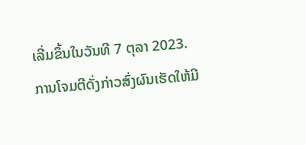ເລີ່ມຂຶ້ນໃນວັນທີ 7 ຕຸລາ 2023.
ການໂຈມຕີດັ່ງກ່າວສົ່ງຜົນເຮັດໃຫ້ມີ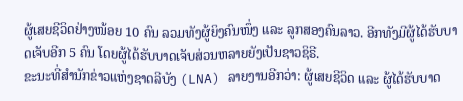ຜູ້ເສຍຊີວິດຢ່າງໜ້ອຍ 10 ຄົນ ລວມທັງຜູ້ຍິງຄົນໜຶ່ງ ແລະ ລູກສອງຄົນລາວ. ອີກທັງມີຜູ້ໄດ້ຮັບບາດເຈັບອີກ 5 ຄົນ ໂດຍຜູ້ໄດ້ຮັບບາດເຈັບສ່ວນຫລາຍຍັງເປັນຊາວຊິຣີ.
ຂະນະທີ່ສໍານັກຂ່າວແຫ່ງຊາດລີບັງ (LNA) ລາຍງານອີກວ່າ: ຜູ້ເສຍຊີວິດ ແລະ ຜູ້ໄດ້ຮັບບາດ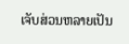ເຈັບສ່ວນຫລາຍເປັນ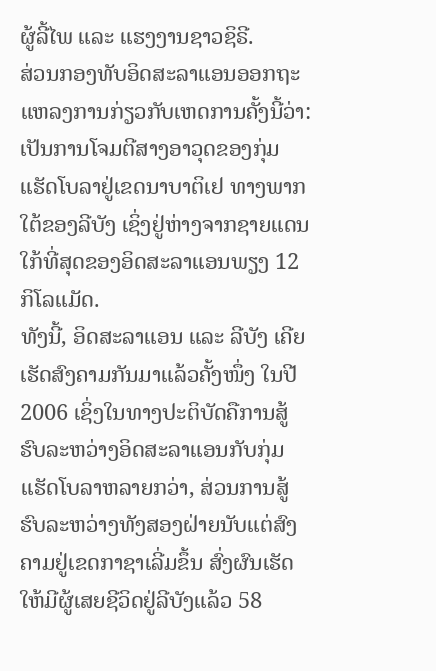ຜູ້ລີ້ໄພ ແລະ ແຮງງານຊາວຊິຣີ.
ສ່ວນກອງທັບອິດສະລາແອນອອກຖະແຫລງການກ່ຽວກັບເຫດການຄັ້ງນີ້ວ່າ: ເປັນການໂຈມຕີສາງອາວຸດຂອງກຸ່ມແຮັດໂບລາຢູ່ເຂດນາບາຕິເຢ ທາງພາກໃຕ້ຂອງລີບັງ ເຊິ່ງຢູ່ຫ່າງຈາກຊາຍແດນໃກ້ທີ່ສຸດຂອງອິດສະລາແອນພຽງ 12 ກິໂລແມັດ.
ທັງນີ້, ອິດສະລາແອນ ແລະ ລີບັງ ເຄີຍເຮັດສົງຄາມກັນມາແລ້ວຄັ້ງໜຶ່ງ ໃນປີ 2006 ເຊິ່ງໃນທາງປະຕິບັດຄືການສູ້ຮົບລະຫວ່າງອິດສະລາແອນກັບກຸ່ມແຮັດໂບລາຫລາຍກວ່າ, ສ່ວນການສູ້ຮົບລະຫວ່າງທັງສອງຝ່າຍນັບແຕ່ສົງຄາມຢູ່ເຂດກາຊາເລີ່ມຂຶ້ນ ສົ່ງຜົນເຮັດໃຫ້ມີຜູ້ເສຍຊີວິດຢູ່ລີບັງແລ້ວ 58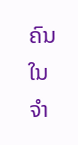ຄົນ ໃນຈໍາ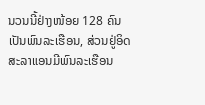ນວນນີ້ຢ່າງໜ້ອຍ 128 ຄົນ ເປັນພົນລະເຮືອນ, ສ່ວນຢູ່ອິດສະລາແອນມີພົນລະເຮືອນ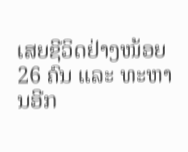ເສຍຊີວິດຢ່າງໜ້ອຍ 26 ຄົນ ແລະ ທະຫານອີກ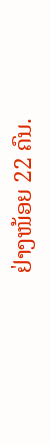ຢ່າງໜ້ອຍ 22 ຄົນ.